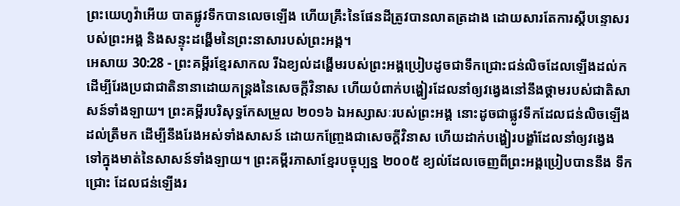ព្រះយេហូវ៉ាអើយ បាតផ្លូវទឹកបានលេចឡើង ហើយគ្រឹះនៃផែនដីត្រូវបានលាតត្រដាង ដោយសារតែការស្ដីបន្ទោសរបស់ព្រះអង្គ និងសន្ទុះដង្ហើមនៃព្រះនាសារបស់ព្រះអង្គ។
អេសាយ 30:28 - ព្រះគម្ពីរខ្មែរសាកល រីឯខ្យល់ដង្ហើមរបស់ព្រះអង្គប្រៀបដូចជាទឹកជ្រោះជន់លិចដែលឡើងដល់ក ដើម្បីរែងប្រជាជាតិនានាដោយកន្ត្រងនៃសេចក្ដីវិនាស ហើយបំពាក់បង្ហៀរដែលនាំឲ្យវង្វេងនៅនឹងថ្គាមរបស់ជាតិសាសន៍ទាំងឡាយ។ ព្រះគម្ពីរបរិសុទ្ធកែសម្រួល ២០១៦ ឯអស្សាសៈរបស់ព្រះអង្គ នោះដូចជាផ្លូវទឹកដែលជន់លិចឡើងដល់ត្រឹមក ដើម្បីនឹងរែងអស់ទាំងសាសន៍ ដោយកញ្ច្រែងជាសេចក្ដីវិនាស ហើយដាក់បង្ហៀរបង្ខាំដែលនាំឲ្យវង្វេង ទៅក្នុងមាត់នៃសាសន៍ទាំងឡាយ។ ព្រះគម្ពីរភាសាខ្មែរបច្ចុប្បន្ន ២០០៥ ខ្យល់ដែលចេញពីព្រះអង្គប្រៀបបាននឹង ទឹកជ្រោះ ដែលជន់ឡើងរ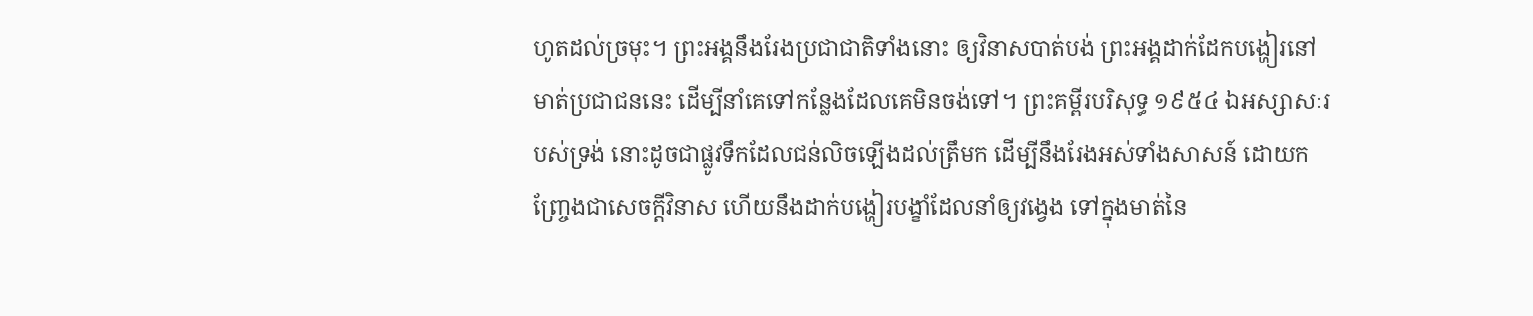ហូតដល់ច្រមុះ។ ព្រះអង្គនឹងរែងប្រជាជាតិទាំងនោះ ឲ្យវិនាសបាត់បង់ ព្រះអង្គដាក់ដែកបង្ហៀរនៅមាត់ប្រជាជននេះ ដើម្បីនាំគេទៅកន្លែងដែលគេមិនចង់ទៅ។ ព្រះគម្ពីរបរិសុទ្ធ ១៩៥៤ ឯអស្សាសៈរបស់ទ្រង់ នោះដូចជាផ្លូវទឹកដែលជន់លិចឡើងដល់ត្រឹមក ដើម្បីនឹងរែងអស់ទាំងសាសន៍ ដោយកញ្ច្រែងជាសេចក្ដីវិនាស ហើយនឹងដាក់បង្ហៀរបង្ខាំដែលនាំឲ្យវង្វេង ទៅក្នុងមាត់នៃ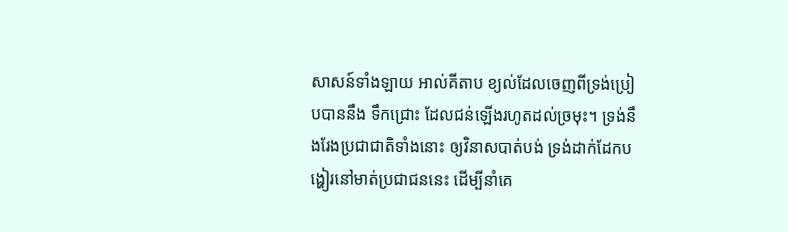សាសន៍ទាំងឡាយ អាល់គីតាប ខ្យល់ដែលចេញពីទ្រង់ប្រៀបបាននឹង ទឹកជ្រោះ ដែលជន់ឡើងរហូតដល់ច្រមុះ។ ទ្រង់នឹងរែងប្រជាជាតិទាំងនោះ ឲ្យវិនាសបាត់បង់ ទ្រង់ដាក់ដែកបង្ហៀរនៅមាត់ប្រជាជននេះ ដើម្បីនាំគេ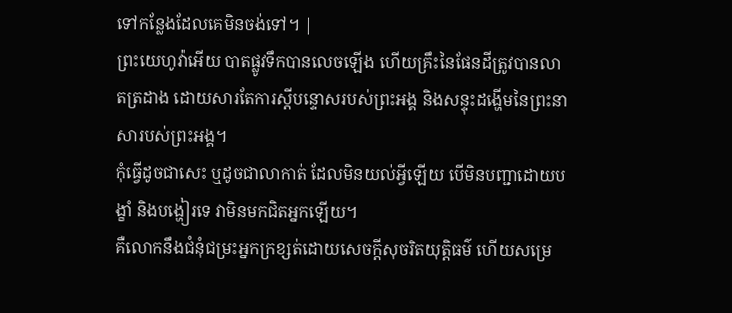ទៅកន្លែងដែលគេមិនចង់ទៅ។ |
ព្រះយេហូវ៉ាអើយ បាតផ្លូវទឹកបានលេចឡើង ហើយគ្រឹះនៃផែនដីត្រូវបានលាតត្រដាង ដោយសារតែការស្ដីបន្ទោសរបស់ព្រះអង្គ និងសន្ទុះដង្ហើមនៃព្រះនាសារបស់ព្រះអង្គ។
កុំធ្វើដូចជាសេះ ឬដូចជាលាកាត់ ដែលមិនយល់អ្វីឡើយ បើមិនបញ្ជាដោយបង្ខាំ និងបង្ហៀរទេ វាមិនមកជិតអ្នកឡើយ។
គឺលោកនឹងជំនុំជម្រះអ្នកក្រខ្សត់ដោយសេចក្ដីសុចរិតយុត្តិធម៌ ហើយសម្រេ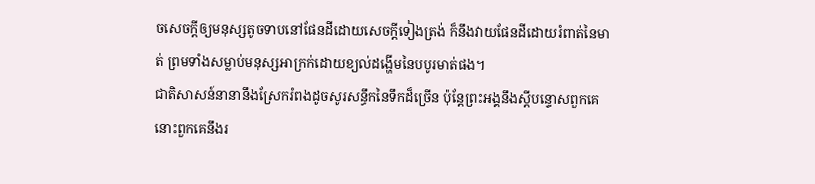ចសេចក្ដីឲ្យមនុស្សតូចទាបនៅផែនដីដោយសេចក្ដីទៀងត្រង់ ក៏នឹងវាយផែនដីដោយរំពាត់នៃមាត់ ព្រមទាំងសម្លាប់មនុស្សអាក្រក់ដោយខ្យល់ដង្ហើមនៃបបូរមាត់ផង។
ជាតិសាសន៍នានានឹងស្រែករំពងដូចសូរសន្ធឹកនៃទឹកដ៏ច្រើន ប៉ុន្តែព្រះអង្គនឹងស្ដីបន្ទោសពួកគេ នោះពួកគេនឹងរ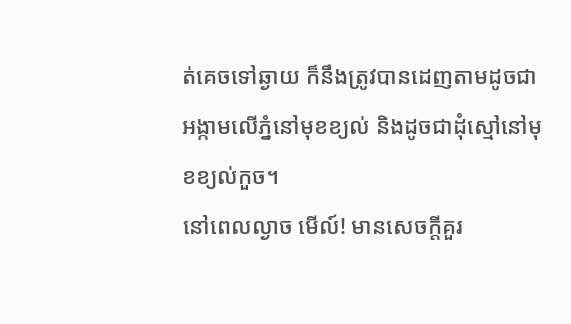ត់គេចទៅឆ្ងាយ ក៏នឹងត្រូវបានដេញតាមដូចជាអង្កាមលើភ្នំនៅមុខខ្យល់ និងដូចជាដុំស្មៅនៅមុខខ្យល់កួច។
នៅពេលល្ងាច មើល៍! មានសេចក្ដីគួរ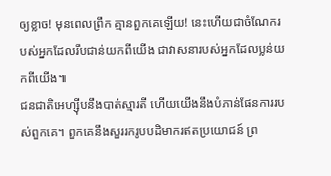ឲ្យខ្លាច! មុនពេលព្រឹក គ្មានពួកគេឡើយ! នេះហើយជាចំណែករបស់អ្នកដែលរឹបជាន់យកពីយើង ជាវាសនារបស់អ្នកដែលប្លន់យកពីយើង៕
ជនជាតិអេហ្ស៊ីបនឹងបាត់ស្មារតី ហើយយើងនឹងបំភាន់ផែនការរបស់ពួកគេ។ ពួកគេនឹងសួររករូបបដិមាករឥតប្រយោជន៍ ព្រ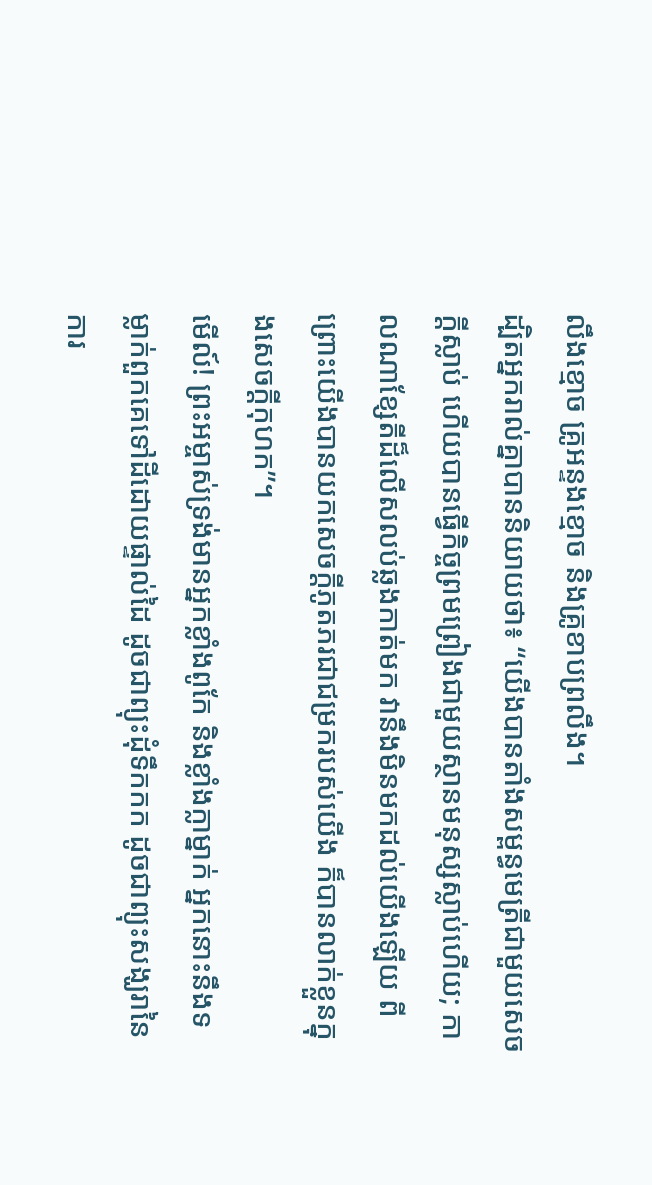លឹងខ្មោច គ្រូអន្ទងខ្មោច និងគ្រូខាបព្រលឹង។
ដ្បិតអ្នករាល់គ្នាបាននិយាយថា៖ “យើងបានតាំងសម្ពន្ធមេត្រីជាមួយសេចក្ដីស្លាប់ ហើយបានធ្វើកិច្ចព្រមព្រៀងជាមួយស្ថានមនុស្សស្លាប់ហើយ; កាលណាខ្សែតីដ៏លើសលប់ឆ្លងកាត់មក វានឹងមិនមកដល់យើងឡើយ ពីព្រោះយើងបានយកសេចក្ដីភូតភរជាជម្រករបស់យើង ក៏បានលាក់ខ្លួនក្នុងសេចក្ដីកុហក”។
មើល៍! ព្រះអម្ចាស់ទ្រង់មានអ្នកខ្លាំងពូកែ និងខ្លាំងក្លាម្នាក់ អ្នកនោះនឹងទម្លាក់ពួកគេទៅដីដោយផ្ទាល់ដៃ ដូចជាព្យុះដុំទឹកកក ដូចជាព្យុះសង្ឃរានៃការ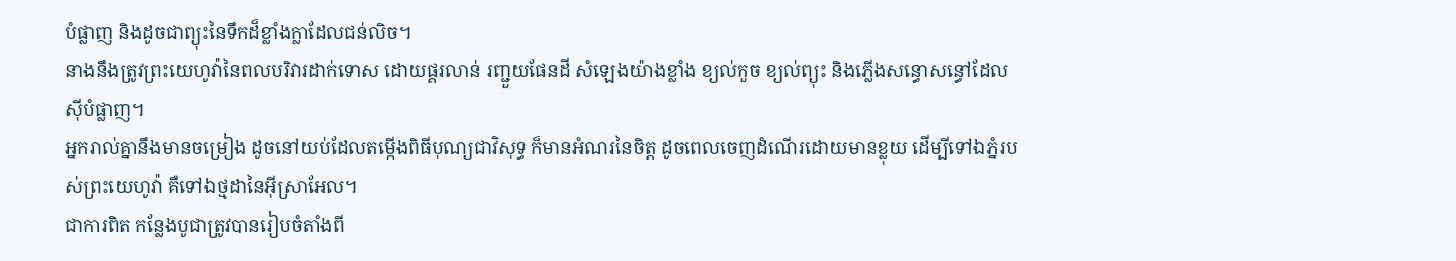បំផ្លាញ និងដូចជាព្យុះនៃទឹកដ៏ខ្លាំងក្លាដែលជន់លិច។
នាងនឹងត្រូវព្រះយេហូវ៉ានៃពលបរិវារដាក់ទោស ដោយផ្គរលាន់ រញ្ជួយផែនដី សំឡេងយ៉ាងខ្លាំង ខ្យល់កួច ខ្យល់ព្យុះ និងភ្លើងសន្ធោសន្ធៅដែលស៊ីបំផ្លាញ។
អ្នករាល់គ្នានឹងមានចម្រៀង ដូចនៅយប់ដែលតម្កើងពិធីបុណ្យជាវិសុទ្ធ ក៏មានអំណរនៃចិត្ត ដូចពេលចេញដំណើរដោយមានខ្លុយ ដើម្បីទៅឯភ្នំរបស់ព្រះយេហូវ៉ា គឺទៅឯថ្មដានៃអ៊ីស្រាអែល។
ជាការពិត កន្លែងបូជាត្រូវបានរៀបចំតាំងពី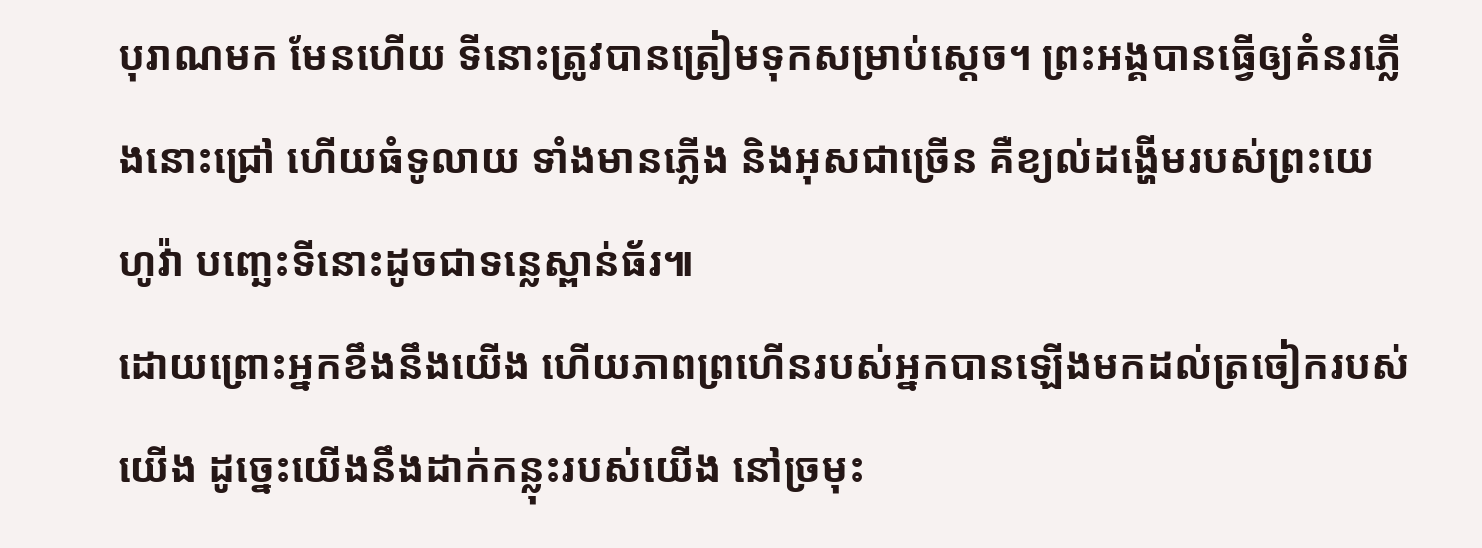បុរាណមក មែនហើយ ទីនោះត្រូវបានត្រៀមទុកសម្រាប់ស្ដេច។ ព្រះអង្គបានធ្វើឲ្យគំនរភ្លើងនោះជ្រៅ ហើយធំទូលាយ ទាំងមានភ្លើង និងអុសជាច្រើន គឺខ្យល់ដង្ហើមរបស់ព្រះយេហូវ៉ា បញ្ឆេះទីនោះដូចជាទន្លេស្ពាន់ធ័រ៕
ដោយព្រោះអ្នកខឹងនឹងយើង ហើយភាពព្រហើនរបស់អ្នកបានឡើងមកដល់ត្រចៀករបស់យើង ដូច្នេះយើងនឹងដាក់កន្លុះរបស់យើង នៅច្រមុះ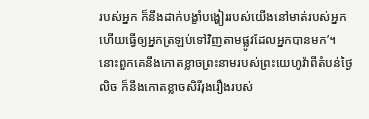របស់អ្នក ក៏នឹងដាក់បង្ខាំបង្ហៀររបស់យើងនៅមាត់របស់អ្នក ហើយធ្វើឲ្យអ្នកត្រឡប់ទៅវិញតាមផ្លូវដែលអ្នកបានមក’។
នោះពួកគេនឹងកោតខ្លាចព្រះនាមរបស់ព្រះយេហូវ៉ាពីតំបន់ថ្ងៃលិច ក៏នឹងកោតខ្លាចសិរីរុងរឿងរបស់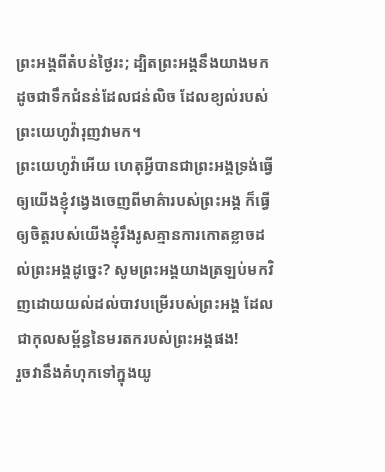ព្រះអង្គពីតំបន់ថ្ងៃរះ; ដ្បិតព្រះអង្គនឹងយាងមកដូចជាទឹកជំនន់ដែលជន់លិច ដែលខ្យល់របស់ព្រះយេហូវ៉ារុញវាមក។
ព្រះយេហូវ៉ាអើយ ហេតុអ្វីបានជាព្រះអង្គទ្រង់ធ្វើឲ្យយើងខ្ញុំវង្វេងចេញពីមាគ៌ារបស់ព្រះអង្គ ក៏ធ្វើឲ្យចិត្តរបស់យើងខ្ញុំរឹងរូសគ្មានការកោតខ្លាចដល់ព្រះអង្គដូច្នេះ? សូមព្រះអង្គយាងត្រឡប់មកវិញដោយយល់ដល់បាវបម្រើរបស់ព្រះអង្គ ដែលជាកុលសម្ព័ន្ធនៃមរតករបស់ព្រះអង្គផង!
រួចវានឹងគំហុកទៅក្នុងយូ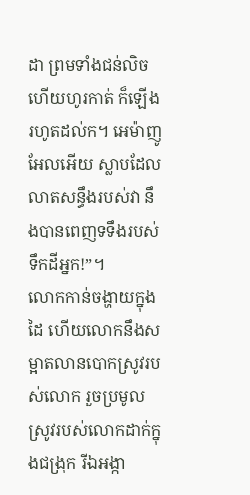ដា ព្រមទាំងជន់លិច ហើយហូរកាត់ ក៏ឡើងរហូតដល់ក។ អេម៉ាញូអែលអើយ ស្លាបដែលលាតសន្ធឹងរបស់វា នឹងបានពេញទទឹងរបស់ទឹកដីអ្នក!”។
លោកកាន់ចង្ហាយក្នុងដៃ ហើយលោកនឹងសម្អាតលានបោកស្រូវរបស់លោក រួចប្រមូលស្រូវរបស់លោកដាក់ក្នុងជង្រុក រីឯអង្កា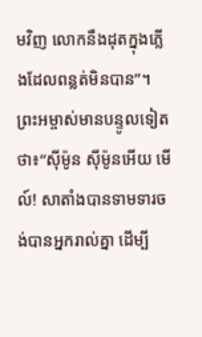មវិញ លោកនឹងដុតក្នុងភ្លើងដែលពន្លត់មិនបាន”។
ព្រះអម្ចាស់មានបន្ទូលទៀតថា៖“ស៊ីម៉ូន ស៊ីម៉ូនអើយ មើល៍! សាតាំងបានទាមទារចង់បានអ្នករាល់គ្នា ដើម្បី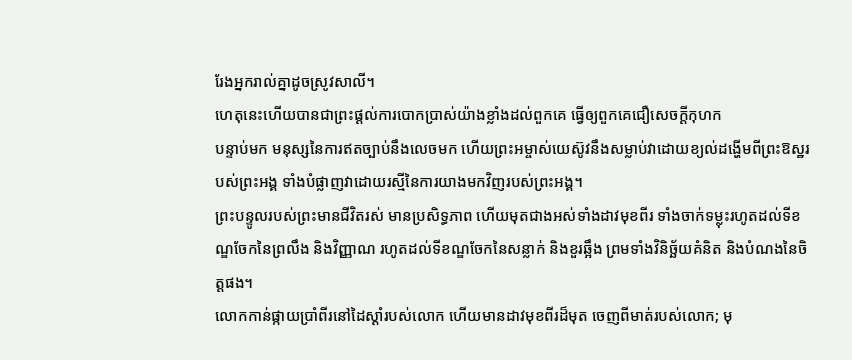រែងអ្នករាល់គ្នាដូចស្រូវសាលី។
ហេតុនេះហើយបានជាព្រះផ្ដល់ការបោកប្រាស់យ៉ាងខ្លាំងដល់ពួកគេ ធ្វើឲ្យពួកគេជឿសេចក្ដីកុហក
បន្ទាប់មក មនុស្សនៃការឥតច្បាប់នឹងលេចមក ហើយព្រះអម្ចាស់យេស៊ូវនឹងសម្លាប់វាដោយខ្យល់ដង្ហើមពីព្រះឱស្ឋរបស់ព្រះអង្គ ទាំងបំផ្លាញវាដោយរស្មីនៃការយាងមកវិញរបស់ព្រះអង្គ។
ព្រះបន្ទូលរបស់ព្រះមានជីវិតរស់ មានប្រសិទ្ធភាព ហើយមុតជាងអស់ទាំងដាវមុខពីរ ទាំងចាក់ទម្លុះរហូតដល់ទីខណ្ឌចែកនៃព្រលឹង និងវិញ្ញាណ រហូតដល់ទីខណ្ឌចែកនៃសន្លាក់ និងខួរឆ្អឹង ព្រមទាំងវិនិច្ឆ័យគំនិត និងបំណងនៃចិត្តផង។
លោកកាន់ផ្កាយប្រាំពីរនៅដៃស្ដាំរបស់លោក ហើយមានដាវមុខពីរដ៏មុត ចេញពីមាត់របស់លោក; មុ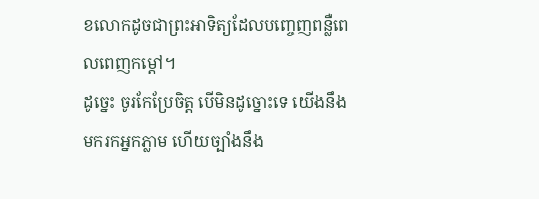ខលោកដូចជាព្រះអាទិត្យដែលបញ្ចេញពន្លឺពេលពេញកម្ដៅ។
ដូច្នេះ ចូរកែប្រែចិត្ត បើមិនដូច្នោះទេ យើងនឹងមករកអ្នកភ្លាម ហើយច្បាំងនឹង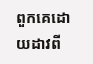ពួកគេដោយដាវពី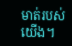មាត់របស់យើង។